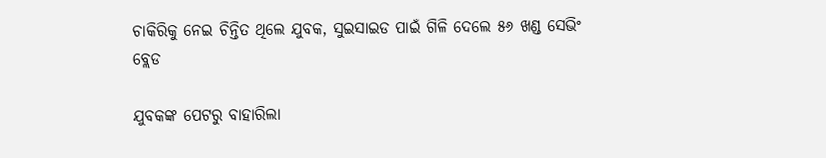ଚାକିରିକୁ ନେଇ ଚିନ୍ତିତ ଥିଲେ ଯୁବକ, ସୁଇସାଇଡ ପାଇଁ ଗିଳି ଦେଲେ ୫୬ ଖଣ୍ଡ ସେଭିଂ ବ୍ଲେଡ

ଯୁବକଙ୍କ ପେଟରୁ ବାହାରିଲା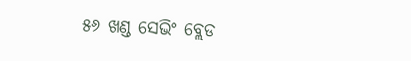୫୬ ଖଣ୍ଡ ସେଭିଂ ବ୍ଲେଡ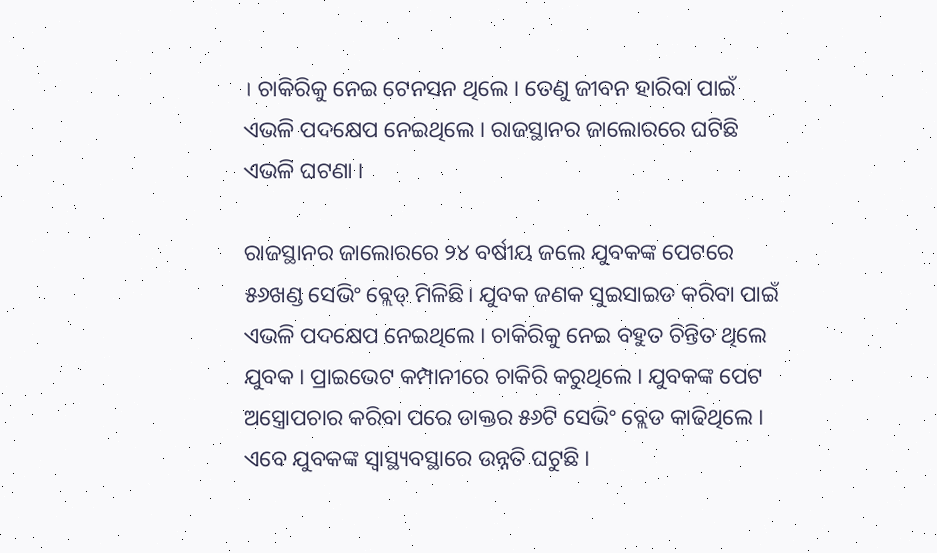। ଚାକିରିକୁ ନେଇ ଟେନସନ ଥିଲେ । ତେଣୁ ଜୀବନ ହାରିବା ପାଇଁ ଏଭଳି ପଦକ୍ଷେପ ନେଇଥିଲେ । ରାଜସ୍ଥାନର ଜାଲୋରରେ ଘଟିଛି ଏଭଳି ଘଟଣା ।

ରାଜସ୍ଥାନର ଜାଲୋରରେ ୨୪ ବର୍ଷୀୟ ଜଲେ ଯୁବକଙ୍କ ପେଟରେ ୫୬ଖଣ୍ଡ ସେଭିଂ ବ୍ଲେଡ୍‌ ମିଳିଛି। ଯୁବକ ଜଣକ ସୁଇସାଇଡ କରିବା ପାଇଁ ଏଭଳି ପଦକ୍ଷେପ ନେଇଥିଲେ । ଚାକିରିକୁ ନେଇ ବହୁତ ଚିନ୍ତିତ ଥିଲେ ଯୁବକ । ପ୍ରାଇଭେଟ କମ୍ପାନୀରେ ଚାକିରି କରୁଥିଲେ । ଯୁବକଙ୍କ ପେଟ ଅସ୍ତ୍ରୋପଚାର କରିବା ପରେ ଡାକ୍ତର ୫୬ଟି ସେଭିଂ ବ୍ଲେଡ କାଢିଥିଲେ । ଏବେ ଯୁବକଙ୍କ ସ୍ୱାସ୍ଥ୍ୟବସ୍ଥାରେ ଉନ୍ନତି ଘଟୁଛି ।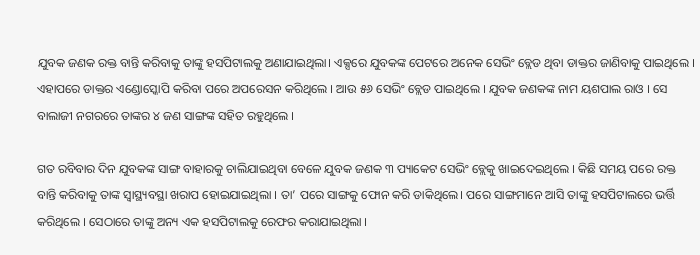ଯୁବକ ଜଣକ ରକ୍ତ ବାନ୍ତି କରିବାକୁ ତାଙ୍କୁ ହସପିଟାଲକୁ ଅଣାଯାଇଥିଲା। ଏକ୍ସରେ ଯୁବକଙ୍କ ପେଟରେ ଅନେକ ସେଭିଂ ବ୍ଲେଡ ଥିବା ଡାକ୍ତର ଜାଣିବାକୁ ପାଇଥିଲେ । ଏହାପରେ ଡାକ୍ତର ଏଣ୍ଡୋସ୍କୋପି କରିବା ପରେ ଅପରେସନ କରିଥିଲେ । ଆଉ ୫୬ ସେଭିଂ ବ୍ଲେଡ ପାଇଥିଲେ । ଯୁବକ ଜଣକଙ୍କ ନାମ ୟଶପାଲ ରାଓ । ସେ ବାଲାଜୀ ନଗରରେ ତାଙ୍କର ୪ ଜଣ ସାଙ୍ଗଙ୍କ ସହିତ ରହୁଥିଲେ ।

ଗତ ରବିବାର ଦିନ ଯୁବକଙ୍କ ସାଙ୍ଗ ବାହାରକୁ ଚାଲିଯାଇଥିବା ବେଳେ ଯୁବକ ଜଣକ ୩ ପ୍ୟାକେଟ ସେଭିଂ ବ୍ଲେକୁ ଖାଇଦେଇଥିଲେ । କିଛି ସମୟ ପରେ ରକ୍ତ ବାନ୍ତି କରିବାକୁ ତାଙ୍କ ସ୍ୱାସ୍ଥ୍ୟବସ୍ଥା ଖରାପ ହୋଇଯାଇଥିଲା । ତା’ ପରେ ସାଙ୍ଗକୁ ଫୋନ କରି ଡାକିଥିଲେ। ପରେ ସାଙ୍ଗମାନେ ଆସି ତାଙ୍କୁ ହସପିଟାଲରେ ଭର୍ତ୍ତି କରିଥିଲେ । ସେଠାରେ ତାଙ୍କୁ ଅନ୍ୟ ଏକ ହସପିଟାଲକୁ ରେଫର କରାଯାଇଥିଲା ।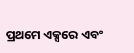ପ୍ରଥମେ ଏକ୍ସରେ ଏବଂ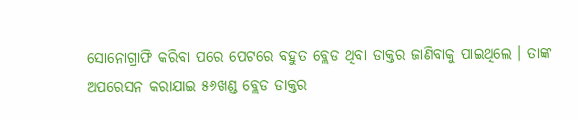ସୋନୋଗ୍ରାଫି କରିବା ପରେ ପେଟରେ ବହୁତ ବ୍ଲେଡ ଥିବା ଡାକ୍ତର ଜାଣିବାକୁ ପାଇଥିଲେ । ତାଙ୍କ ଅପରେସନ କରାଯାଇ ୫୬ଖଣ୍ଡ ବ୍ଲେଡ ଡାକ୍ତର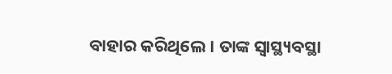ବାହାର କରିଥିଲେ । ତାଙ୍କ ସ୍ୱାସ୍ଥ୍ୟବସ୍ଥା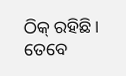ଠିକ୍‌ ରହିଛି। ତେବେ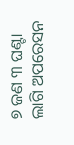୭ ଜଣ ୩ ଘଣ୍ଟା ଲାଗି ଅପରେସନ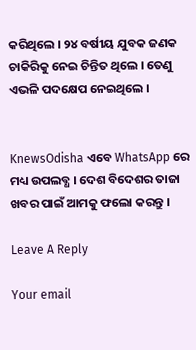କରିଥିଲେ । ୨୪ ବର୍ଷୀୟ ଯୁବକ ଜଣକ ଚାକିରିକୁ ନେଇ ଚିନ୍ତିତ ଥିଲେ । ତେଣୁ ଏଭଳି ପଦକ୍ଷେପ ନେଇଥିଲେ ।


KnewsOdisha ଏବେ WhatsApp ରେ ମଧ୍ୟ ଉପଲବ୍ଧ । ଦେଶ ବିଦେଶର ତାଜା ଖବର ପାଇଁ ଆମକୁ ଫଲୋ କରନ୍ତୁ ।

Leave A Reply

Your email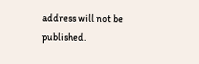address will not be published.